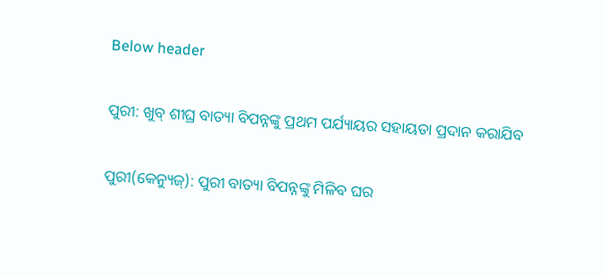Below header

ପୁରୀ: ଖୁବ୍‌ ଶୀଘ୍ର ବାତ୍ୟା ବିପନ୍ନଙ୍କୁ ପ୍ରଥମ ପର୍ଯ୍ୟାୟର ସହାୟତା ପ୍ରଦାନ କରାଯିବ

ପୁରୀ(କେନ୍ୟୁଜ୍): ପୁରୀ ବାତ୍ୟା ବିପନ୍ନଙ୍କୁ ମିଳିବ ଘର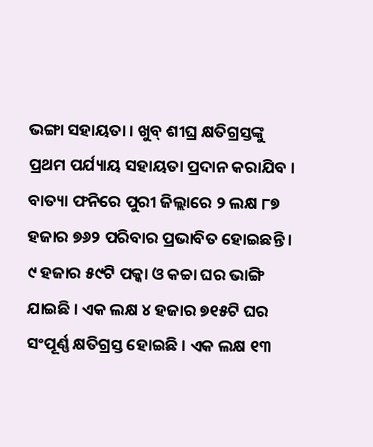ଭଙ୍ଗା ସହାୟତା । ଖୁବ୍‌ ଶୀଘ୍ର କ୍ଷତିଗ୍ରସ୍ତଙ୍କୁ ପ୍ରଥମ ପର୍ଯ୍ୟାୟ ସହାୟତା ପ୍ରଦାନ କରାଯିବ । ବାତ୍ୟା ଫନିରେ ପୁରୀ ଜିଲ୍ଲାରେ ୨ ଲକ୍ଷ ୮୭ ହଜାର ୭୬୨ ପରିବାର ପ୍ରଭାବିତ ହୋଇଛନ୍ତି । ୯ ହଜାର ୫୯ଟି ପକ୍କା ଓ କଚ୍ଚା ଘର ଭାଙ୍ଗି ଯାଇଛି । ଏକ ଲକ୍ଷ ୪ ହଜାର ୭୧୫ଟି ଘର ସଂପୂର୍ଣ୍ଣ କ୍ଷତିଗ୍ରସ୍ତ ହୋଇଛି । ଏକ ଲକ୍ଷ ୧୩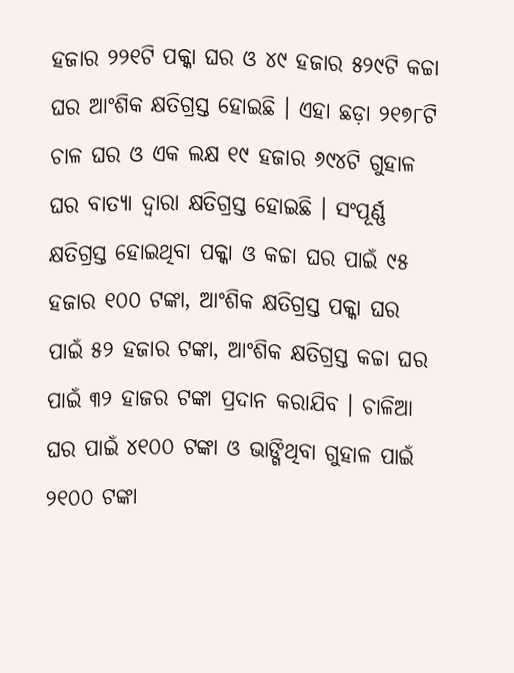ହଜାର ୨୨୧ଟି ପକ୍କା ଘର ଓ ୪୯ ହଜାର ୫୨୯ଟି କଚ୍ଚା ଘର ଆଂଶିକ କ୍ଷତିଗ୍ରସ୍ତ ହୋଇଛି । ଏହା ଛଡ଼ା ୨୧୭୮ଟି ଚାଳ ଘର ଓ ଏକ ଲକ୍ଷ ୧୯ ହଜାର ୬୯୪ଟି ଗୁହାଳ ଘର ବାତ୍ୟା ଦ୍ୱାରା କ୍ଷତିଗ୍ରସ୍ତ ହୋଇଛି । ସଂପୂର୍ଣ୍ଣ କ୍ଷତିଗ୍ରସ୍ତ ହୋଇଥିବା ପକ୍କା ଓ କଚ୍ଚା ଘର ପାଇଁ ୯୫ ହଜାର ୧୦୦ ଟଙ୍କା, ଆଂଶିକ କ୍ଷତିଗ୍ରସ୍ତ ପକ୍କା ଘର ପାଇଁ ୫୨ ହଜାର ଟଙ୍କା, ଆଂଶିକ କ୍ଷତିଗ୍ରସ୍ତ କଚ୍ଚା ଘର ପାଇଁ ୩୨ ହାଜର ଟଙ୍କା ପ୍ରଦାନ କରାଯିବ । ଚାଳିଆ ଘର ପାଇଁ ୪୧୦୦ ଟଙ୍କା ଓ ଭାଙ୍ଗିଥିବା ଗୁହାଳ ପାଇଁ ୨୧୦୦ ଟଙ୍କା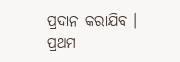ପ୍ରଦାନ କରାଯିବ । ପ୍ରଥମ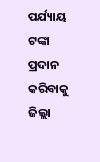ପର୍ଯ୍ୟାୟ ଟଙ୍କା ପ୍ରଦାନ କରିବାକୁ ଜିଲ୍ଲା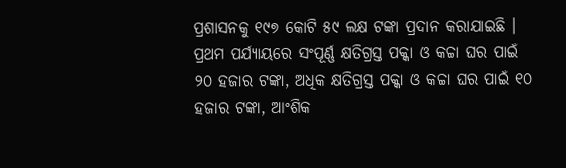ପ୍ରଶାସନକୁ ୧୯୭ କୋଟି ୫୯ ଲକ୍ଷ ଟଙ୍କା ପ୍ରଦାନ କରାଯାଇଛି । ପ୍ରଥମ ପର୍ଯ୍ୟାୟରେ ସଂପୂର୍ଣ୍ଣ କ୍ଷତିଗ୍ରସ୍ତ ପକ୍କା ଓ କଚ୍ଚା ଘର ପାଇଁ ୨୦ ହଜାର ଟଙ୍କା, ଅଧିକ କ୍ଷତିଗ୍ରସ୍ତ ପକ୍କା ଓ କଚ୍ଚା ଘର ପାଇଁ ୧୦ ହଜାର ଟଙ୍କା, ଆଂଶିକ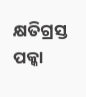କ୍ଷତିଗ୍ରସ୍ତ ପକ୍କା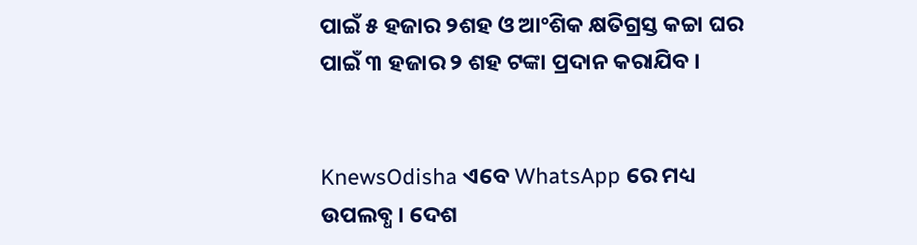ପାଇଁ ୫ ହଜାର ୨ଶହ ଓ ଆଂଶିକ କ୍ଷତିଗ୍ରସ୍ତ କଚ୍ଚା ଘର ପାଇଁ ୩ ହଜାର ୨ ଶହ ଟଙ୍କା ପ୍ରଦାନ କରାଯିବ ।


KnewsOdisha ଏବେ WhatsApp ରେ ମଧ୍ୟ ଉପଲବ୍ଧ । ଦେଶ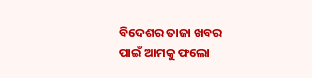ବିଦେଶର ତାଜା ଖବର ପାଇଁ ଆମକୁ ଫଲୋ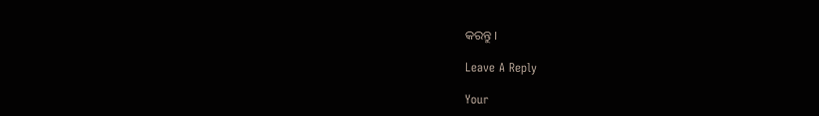କରନ୍ତୁ ।

Leave A Reply

Your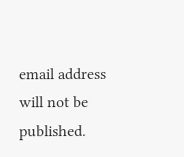email address will not be published.